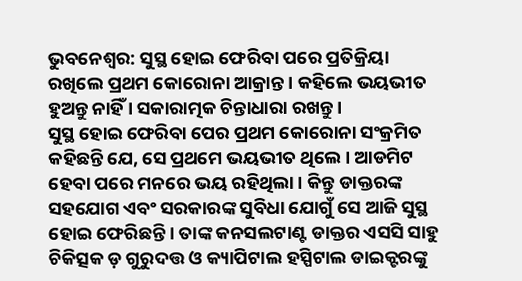ଭୁବନେଶ୍ବର: ସୁସ୍ଥ ହୋଇ ଫେରିବା ପରେ ପ୍ରତିକ୍ରିୟା ରଖିଲେ ପ୍ରଥମ କୋରୋନା ଆକ୍ରାନ୍ତ । କହିଲେ ଭୟଭୀତ ହୁଅନ୍ତୁ ନାହିଁ । ସକାରାତ୍ମକ ଚିନ୍ତାଧାରା ରଖନ୍ତୁ ।
ସୁସ୍ଥ ହୋଇ ଫେରିବା ପେର ପ୍ରଥମ କୋରୋନା ସଂକ୍ରମିତ କହିଛନ୍ତି ଯେ, ସେ ପ୍ରଥମେ ଭୟଭୀତ ଥିଲେ । ଆଡମିଟ ହେବା ପରେ ମନରେ ଭୟ ରହିଥିଲା । କିନ୍ତୁ ଡାକ୍ତରଙ୍କ ସହଯୋଗ ଏବଂ ସରକାରଙ୍କ ସୁବିଧା ଯୋଗୁଁ ସେ ଆଜି ସୁସ୍ଥ ହୋଇ ଫେରିଛନ୍ତି । ତାଙ୍କ କନସଲଟାଣ୍ଟ ଡାକ୍ତର ଏସସି ସାହୁ ଚିକିତ୍ସକ ଡ଼ ଗୁରୁଦତ୍ତ ଓ କ୍ୟାପିଟାଲ ହସ୍ପିଟାଲ ଡାଇକ୍ଟରଙ୍କୁ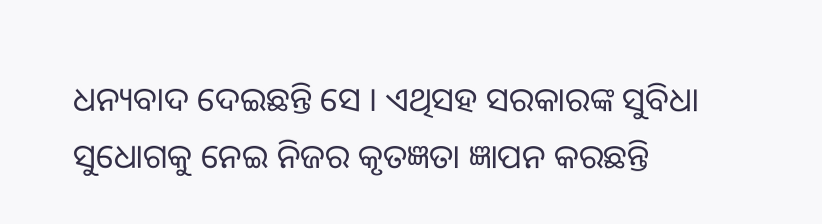ଧନ୍ୟବାଦ ଦେଇଛନ୍ତି ସେ । ଏଥିସହ ସରକାରଙ୍କ ସୁବିଧା ସୁଧୋଗକୁ ନେଇ ନିଜର କୃତଜ୍ଞତା ଜ୍ଞାପନ କରଛନ୍ତି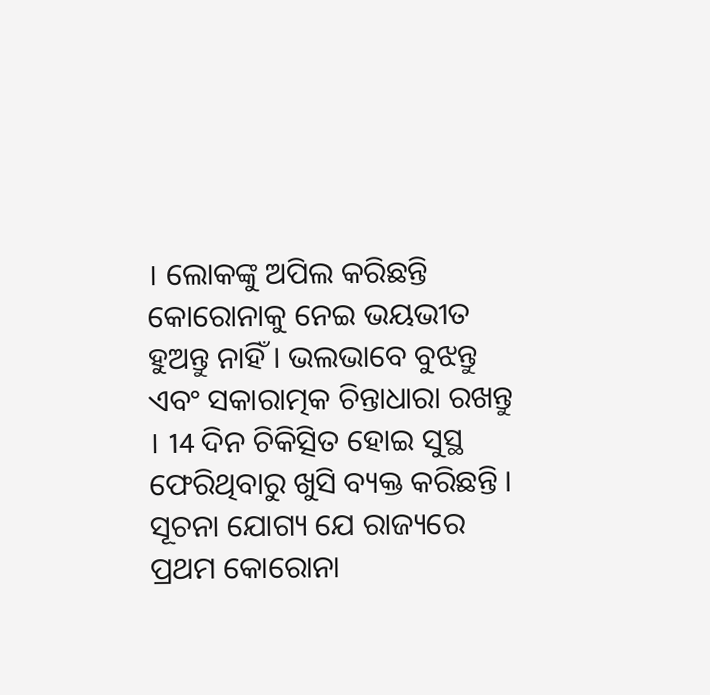। ଲୋକଙ୍କୁ ଅପିଲ କରିଛନ୍ତି କୋରୋନାକୁ ନେଇ ଭୟଭୀତ ହୁଅନ୍ତୁ ନାହିଁ । ଭଲଭାବେ ବୁଝନ୍ତୁ ଏବଂ ସକାରାତ୍ମକ ଚିନ୍ତାଧାରା ରଖନ୍ତୁ । 14 ଦିନ ଚିକିତ୍ସିତ ହୋଇ ସୁସ୍ଥ ଫେରିଥିବାରୁ ଖୁସି ବ୍ୟକ୍ତ କରିଛନ୍ତି ।
ସୂଚନା ଯୋଗ୍ୟ ଯେ ରାଜ୍ୟରେ ପ୍ରଥମ କୋରୋନା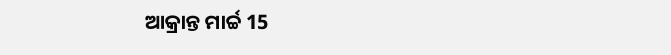ଆକ୍ରାନ୍ତ ମାର୍ଚ୍ଚ 15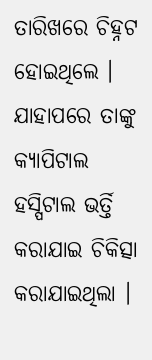ତାରିଖରେ ଚିହ୍ନଟ ହୋଇଥିଲେ । ଯାହାପରେ ତାଙ୍କୁ କ୍ୟାପିଟାଲ ହସ୍ପିଟାଲ ଭର୍ତ୍ତି କରାଯାଇ ଚିକିତ୍ସା କରାଯାଇଥିଲା ।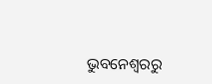ଭୁବନେଶ୍ବରରୁ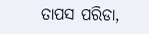ତାପସ ପରିଡା,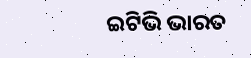ଇଟିଭି ଭାରତ